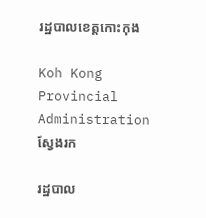រដ្ឋបាលខេត្តកោះកុង

Koh Kong Provincial Administration
ស្វែងរក

រដ្ឋបាល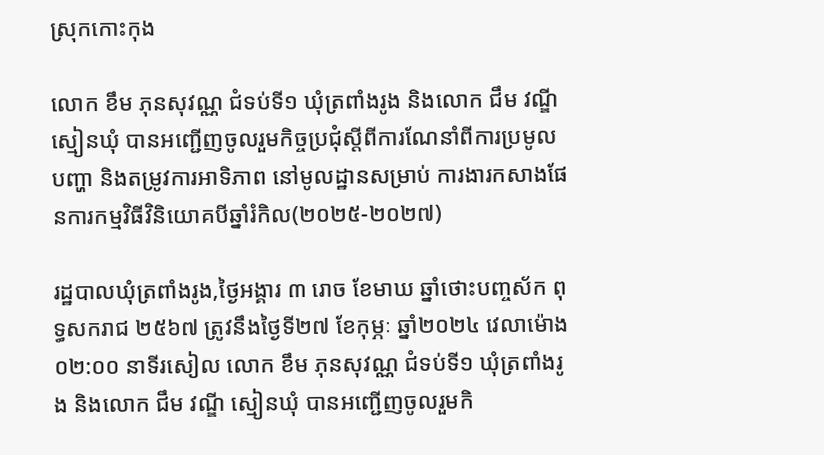ស្រុកកោះកុង

លោក ខឹម ភុនសុវណ្ណ ជំទប់ទី១ ឃុំត្រពាំងរូង និងលោក ជឹម វណ្ឌី ស្មៀនឃុំ បានអញ្ជើញចូលរួមកិច្ចប្រជុំស្តីពីការណែនាំពីការប្រមូលបញ្ហា និងតម្រូវការអាទិភាព នៅមូលដ្ឋានសម្រាប់ ការងារកសាងផែនការកម្មវិធីវិនិយោគបីឆ្នាំរំកិល(២០២៥-២០២៧)

រដ្ឋបាលឃុំត្រពាំងរូង,ថ្ងៃអង្គារ ៣ រោច ខែមាឃ ឆ្នាំថោះបញ្ចស័ក ពុទ្ធសករាជ ២៥៦៧ ត្រូវនឹងថ្ងៃទី២៧ ខែកុម្ភៈ ឆ្នាំ២០២៤ វេលាម៉ោង០២:០០ នាទីរសៀល លោក ខឹម ភុនសុវណ្ណ ជំទប់ទី១ ឃុំត្រពាំងរូង និងលោក ជឹម វណ្ឌី ស្មៀនឃុំ បានអញ្ជើញចូលរួមកិ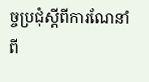ច្ចប្រជុំស្តីពីការណែនាំពី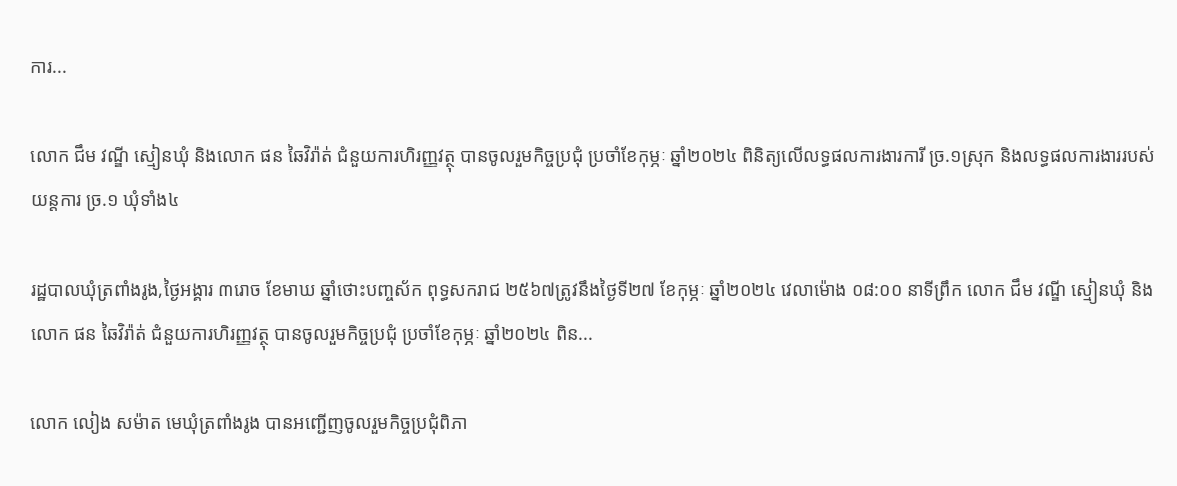ការ...

លោក ជឹម វណ្ឌី ស្មៀនឃុំ និងលោក ផន ឆៃវិរ៉ាត់ ជំនួយការហិរញ្ញវត្ថុ បានចូលរួមកិច្ចប្រជុំ ប្រចាំខែកុម្ភៈ ឆ្នាំ២០២៤ ពិនិត្យលើលទ្ធផលការងារការី ច្រ.១ស្រុក និងលទ្ធផលការងាររបស់យន្តការ ច្រ.១ ឃុំទាំង៤

រដ្ឋបាលឃុំត្រពាំងរូង,ថ្ងៃអង្គារ ៣រោច ខែមាឃ ឆ្នាំថោះបញ្ចស័ក ពុទ្ធសករាជ ២៥៦៧ត្រូវនឹងថ្ងៃទី២៧ ខែកុម្ភៈ ឆ្នាំ២០២៤ វេលាម៉ោង ០៨:០០ នាទីព្រឹក លោក ជឹម វណ្ឌី ស្មៀនឃុំ និងលោក ផន ឆៃវិរ៉ាត់ ជំនួយការហិរញ្ញវត្ថុ បានចូលរួមកិច្ចប្រជុំ ប្រចាំខែកុម្ភៈ ឆ្នាំ២០២៤ ពិន...

លោក លៀង សម៉ាត មេឃុំត្រពាំងរូង បានអញ្ជើញចូលរួមកិច្ចប្រជុំពិភា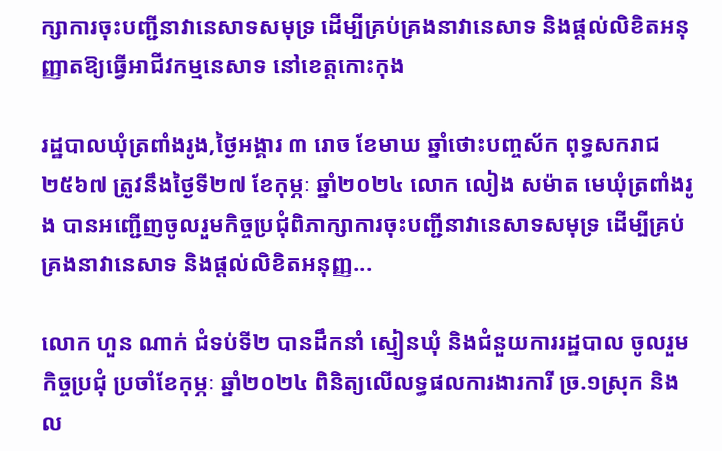ក្សាការចុះបញ្ជីនាវានេសាទសមុទ្រ ដើម្បីគ្រប់គ្រងនាវានេសាទ និងផ្តល់លិខិតអនុញ្ញាតឱ្យធ្វើអាជីវកម្មនេសាទ នៅខេត្តកោះកុង

រដ្ឋបាលឃុំត្រពាំងរូង,ថ្ងៃអង្គារ ៣ រោច ខែមាឃ ឆ្នាំថោះបញ្ចស័ក ពុទ្ធសករាជ ២៥៦៧ ត្រូវនឹងថ្ងៃទី២៧ ខែកុម្ភៈ ឆ្នាំ២០២៤ លោក លៀង សម៉ាត មេឃុំត្រពាំងរូង បានអញ្ជើញចូលរួមកិច្ចប្រជុំពិភាក្សាការចុះបញ្ជីនាវានេសាទសមុទ្រ ដើម្បីគ្រប់គ្រងនាវានេសាទ និងផ្តល់លិខិតអនុញ្ញ...

លោក ហួន ណាក់ ជំទប់ទី២ បានដឹកនាំ ស្មៀនឃុំ និងជំនួយការរដ្ឋបាល ចូលរួមកិច្ចប្រជុំ ប្រចាំខែកុម្ភៈ ឆ្នាំ២០២៤ ពិនិត្យលើលទ្ធផលការងារការី ច្រ.១ស្រុក និងល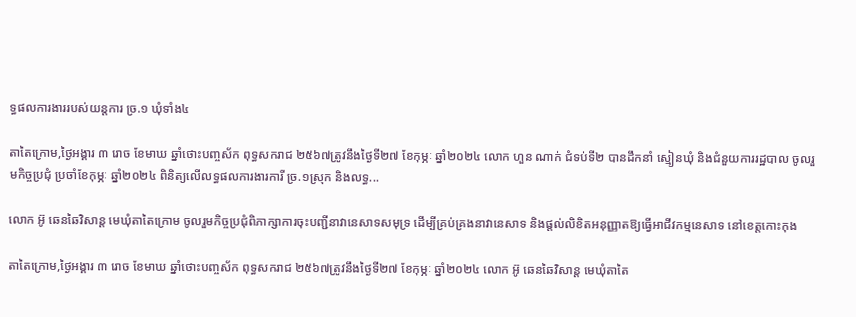ទ្ធផលការងាររបស់យន្តការ ច្រ.១ ឃុំទាំង៤

តាតៃក្រោម,ថ្ងៃអង្គារ ៣ រោច ខែមាឃ ឆ្នាំថោះបញ្ចស័ក ពុទ្ធសករាជ ២៥៦៧ត្រូវនឹងថ្ងៃទី២៧ ខែកុម្ភៈ ឆ្នាំ២០២៤ លោក ហួន ណាក់ ជំទប់ទី២ បានដឹកនាំ ស្មៀនឃុំ និងជំនួយការរដ្ឋបាល ចូលរួមកិច្ចប្រជុំ ប្រចាំខែកុម្ភៈ ឆ្នាំ២០២៤ ពិនិត្យលើលទ្ធផលការងារការី ច្រ.១ស្រុក និងលទ្ធ...

លោក អ៊ូ ឆេនឆៃវិសាន្ដ មេឃុំតាតៃក្រោម ចូលរួមកិច្ចប្រជុំពិភាក្សាការចុះបញ្ជីនាវានេសាទសមុទ្រ ដើម្បីគ្រប់គ្រងនាវានេសាទ និងផ្តល់លិខិតអនុញ្ញាតឱ្យធ្វើអាជីវកម្មនេសាទ នៅខេត្តកោះកុង

តាតៃក្រោម,ថ្ងៃអង្គារ ៣ រោច ខែមាឃ ឆ្នាំថោះបញ្ចស័ក ពុទ្ធសករាជ ២៥៦៧ត្រូវនឹងថ្ងៃទី២៧ ខែកុម្ភៈ ឆ្នាំ២០២៤ លោក អ៊ូ ឆេនឆៃវិសាន្ដ មេឃុំតាតៃ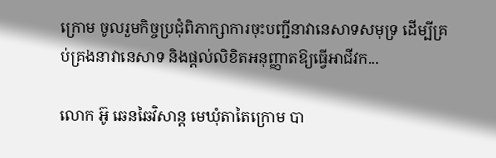ក្រោម ចូលរួមកិច្ចប្រជុំពិភាក្សាការចុះបញ្ជីនាវានេសាទសមុទ្រ ដើម្បីគ្រប់គ្រងនាវានេសាទ និងផ្តល់លិខិតអនុញ្ញាតឱ្យធ្វើអាជីវក...

លោក អ៊ូ ឆេនឆៃវិសាន្ដ មេឃុំតាតៃក្រោម បា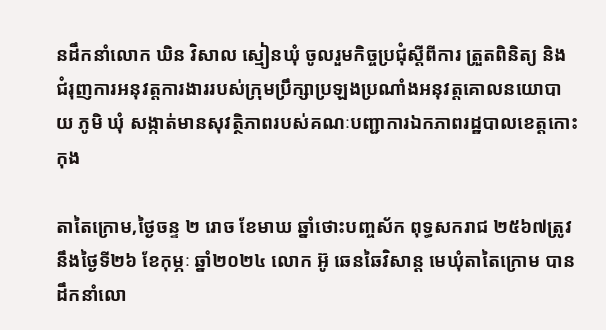នដឹកនាំលោក ឃិន វិសាល ស្មៀនឃុំ ចូលរួមកិច្ចប្រជុំស្តីពីការ ត្រួតពិនិត្យ និងជំរុញការអនុវត្តការងាររបស់ក្រុមប្រឹក្សាប្រឡងប្រណាំងអនុវត្តគោលនយោបាយ ភូមិ ឃុំ សង្កាត់មានសុវត្ថិភាពរបស់គណៈបញ្ជាការឯកភាពរដ្ឋបាលខេត្តកោះកុង

តាតៃក្រោម,ថ្ងៃចន្ទ ២ រោច ខែមាឃ ឆ្នាំថោះបញ្ចស័ក ពុទ្ធសករាជ ២៥៦៧ត្រូវនឹងថ្ងៃទី២៦ ខែកុម្ភៈ ឆ្នាំ២០២៤ លោក អ៊ូ ឆេនឆៃវិសាន្ដ មេឃុំតាតៃក្រោម បានដឹកនាំលោ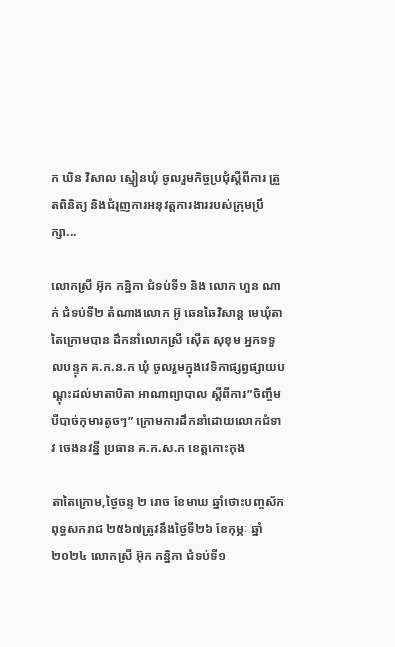ក ឃិន វិសាល ស្មៀនឃុំ ចូលរួមកិច្ចប្រជុំស្តីពីការ ត្រួតពិនិត្យ និងជំរុញការអនុវត្តការងាររបស់ក្រុមប្រឹក្សា...

លោកស្រី អ៊ុក កន្និកា ជំទប់ទី១ និង លោក ហួន ណាក់ ជំទប់ទី២ តំណាងលោក អ៊ូ ឆេនឆៃវិសាន្ត មេឃុំតាតៃក្រោមបាន ដឹកនាំលោកស្រី ស៊ើត សុខុម អ្នកទទួលបន្ទុក គ.ក.ន.ក ឃុំ ចូលរួមក្នុងវេទិកាផ្សព្វផ្សាយបណ្ដុះដល់មាតាបិតា អាណាព្យាបាល ស្ដីពីការ”ចិញ្ចឹមបីបាច់កុមារតូចៗ” ក្រោមការដឹកនាំដោយលោកជំទាវ ចេងនវន្នី ប្រធាន គ.ក.ស.ក ខេត្តកោះកុង

តាតៃក្រោម,ថ្ងៃចន្ទ ២ រោច ខែមាឃ ឆ្នាំថោះបញ្ចស័ក ពុទ្ធសករាជ ២៥៦៧ត្រូវនឹងថ្ងៃទី២៦ ខែកុម្ភៈ ឆ្នាំ២០២៤ លោកស្រី អ៊ុក កន្និកា ជំទប់ទី១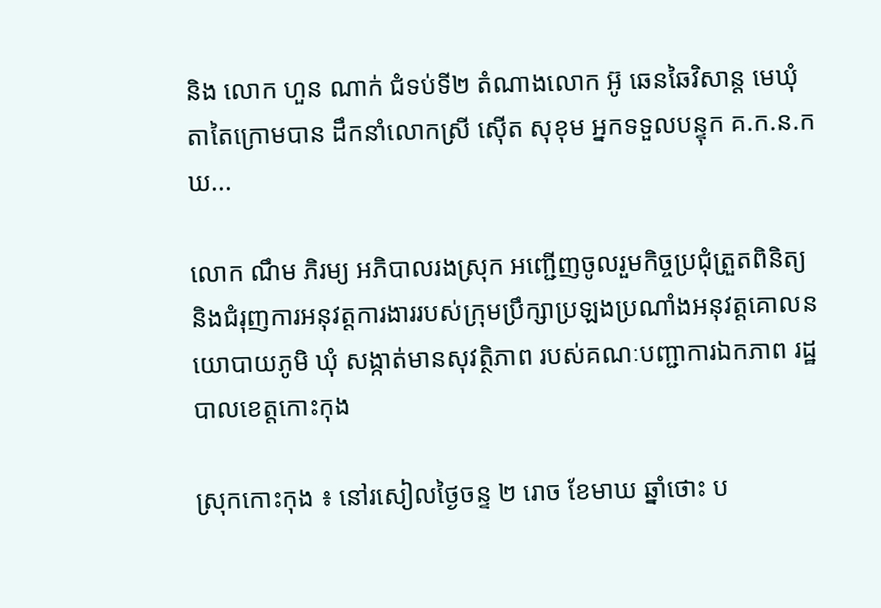និង លោក ហួន ណាក់ ជំទប់ទី២ តំណាងលោក អ៊ូ ឆេនឆៃវិសាន្ត មេឃុំតាតៃក្រោមបាន ដឹកនាំលោកស្រី ស៊ើត សុខុម អ្នកទទួលបន្ទុក គ.ក.ន.ក ឃ...

លោក ណឹម ភិរម្យ អភិបាលរងស្រុក អញ្ជើញចូលរួមកិច្ចប្រជុំត្រួតពិនិត្យ និងជំរុញការអនុវត្តការងាររបស់ក្រុមប្រឹក្សាប្រឡងប្រណាំងអនុវត្តគោលនយោបាយភូមិ ឃុំ សង្កាត់មានសុវត្ថិភាព របស់គណៈបញ្ជាការឯកភាព រដ្ឋបាលខេត្តកោះកុង

ស្រុកកោះកុង ៖ នៅរសៀលថ្ងៃចន្ទ ២ រោច ខែមាឃ ឆ្នាំថោះ ប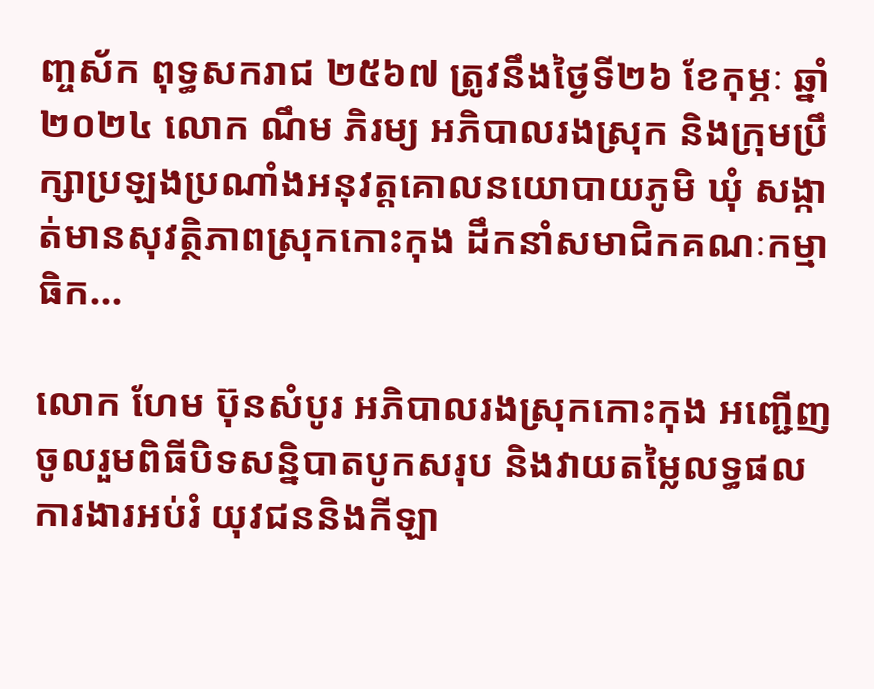ញ្ចស័ក ពុទ្ធសករាជ ២៥៦៧ ត្រូវនឹងថ្ងៃទី២៦ ខែកុម្ភៈ ឆ្នាំ២០២៤ លោក ណឹម ភិរម្យ អភិបាលរងស្រុក និងក្រុមប្រឹក្សាប្រឡងប្រណាំងអនុវត្តគោលនយោបាយភូមិ ឃុំ សង្កាត់មានសុវត្ថិភាពស្រុកកោះកុង ដឹកនាំសមាជិកគណៈកម្មាធិក...

លោក ហែម ប៊ុនសំបូរ អភិបាលរងស្រុកកោះកុង អញ្ជើញចូលរួមពិធីបិទសន្និបាតបូកសរុប និងវាយតម្លៃលទ្ធផលការងារអប់រំ យុវជននិងកីឡា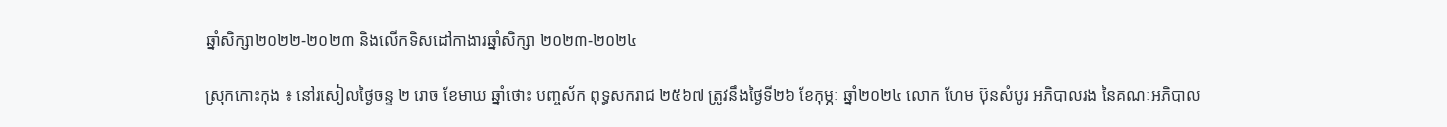ឆ្នាំសិក្សា២០២២-២០២៣ និងលើកទិសដៅកាងារឆ្នាំសិក្សា ២០២៣-២០២៤

ស្រុកកោះកុង ៖ នៅរសៀលថ្ងៃចន្ទ ២ រោច ខែមាឃ ឆ្នាំថោះ បញ្ចស័ក ពុទ្ធសករាជ ២៥៦៧ ត្រូវនឹងថ្ងៃទី២៦ ខែកុម្ភៈ ឆ្នាំ២០២៤ លោក ហែម ប៊ុនសំបូរ អភិបាលរង នៃគណៈអភិបាល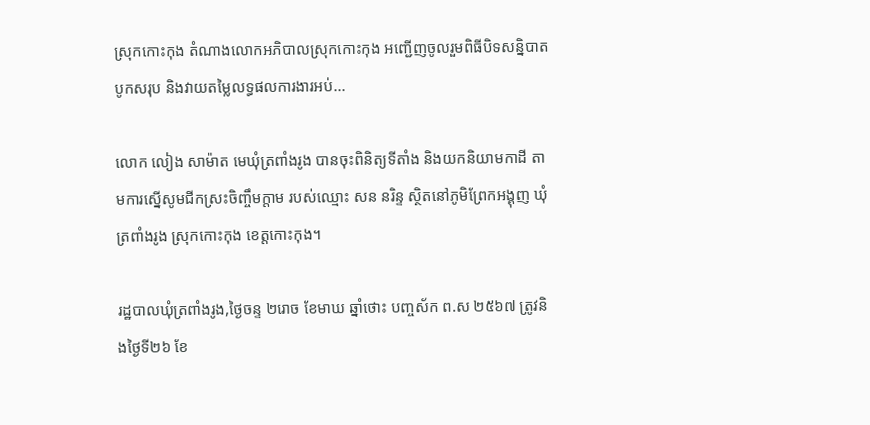ស្រុកកោះកុង តំណាងលោកអភិបាលស្រុកកោះកុង អញ្ជើញចូលរួមពិធីបិទសន្និបាតបូកសរុប និងវាយតម្លៃលទ្ធផលការងារអប់...

លោក លៀង សាម៉ាត មេឃុំត្រពាំងរូង បានចុះពិនិត្យទីតាំង និងយកនិយាមកាដី តាមការស្នើសូមជីកស្រះចិញ្ចឹមក្តាម របស់ឈ្មោះ សន នរិន្ទ ស្ថិតនៅភូមិព្រែកអង្គុញ ឃុំត្រពាំងរូង ស្រុកកោះកុង ខេត្តកោះកុង។

រដ្ឋបាលឃុំត្រពាំងរូង,ថ្ងៃចន្ទ ២រោច ខែមាឃ ឆ្នាំថោះ បញ្ចស័ក ព.ស ២៥៦៧ ត្រូវនិងថ្ងៃទី២៦ ខែ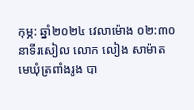កុម្ភ: ឆ្នាំ២០២៤ វេលាម៉ោង ០២:៣០ នាទីរសៀល លោក លៀង សាម៉ាត មេឃុំត្រពាំងរូង បា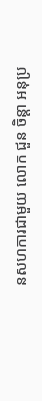នសហការជាមួយ លោក ជួន ចិន្តា អនុប្រ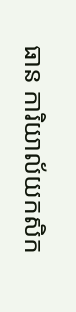ធាន ការិយាល័យកសិក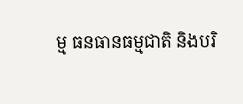ម្ម ធនធានធម្មជាតិ និងបរិ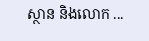ស្ថាន និងលោក ...